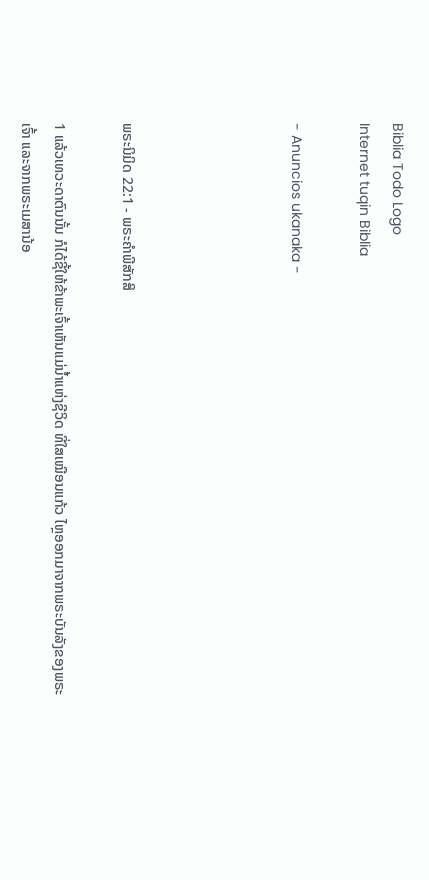Biblia Todo Logo
Internet tuqin Biblia

- Anuncios ukanaka -




ພຣະນິມິດ 22:1 - ພຣະຄຳພີສັກສິ

1 ແລ້ວເທວະດາຕົນນັ້ນ ກໍໄດ້ຊີ້ໃຫ້ຂ້າພະເຈົ້າເຫັນແມ່ນໍ້າແຫ່ງຊີວິດ ທີ່ໃສເໝືອນແກ້ວ ໄຫຼອອກມາຈາກພຣະບັນລັງຂອງພຣະເຈົ້າ ແລະຈາກພຣະເມສານ້ອ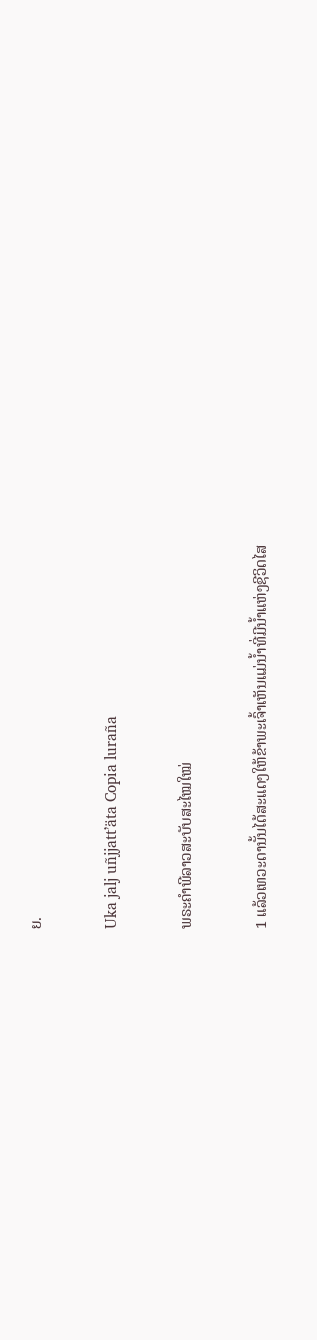ຍ.

Uka jalj uñjjattʼäta Copia luraña

ພຣະຄຳພີລາວສະບັບສະໄໝໃໝ່

1 ແລ້ວເທວະດານັ້ນໄດ້ສະແດງໃຫ້ຂ້າພະເຈົ້າເຫັນແມ່ນ້ຳທີ່ມີນ້ຳແຫ່ງຊີວິດໄສ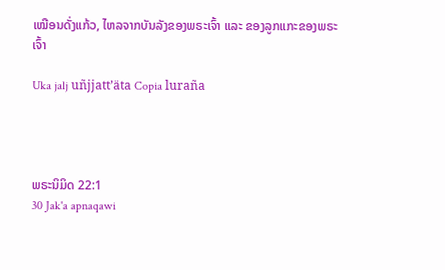ເໝືອນດັ່ງແກ້ວ, ໄຫລຈາກບັນລັງຂອງພຣະເຈົ້າ ແລະ ຂອງລູກແກະຂອງພຣະເຈົ້າ

Uka jalj uñjjattʼäta Copia luraña




ພຣະນິມິດ 22:1
30 Jak'a apnaqawi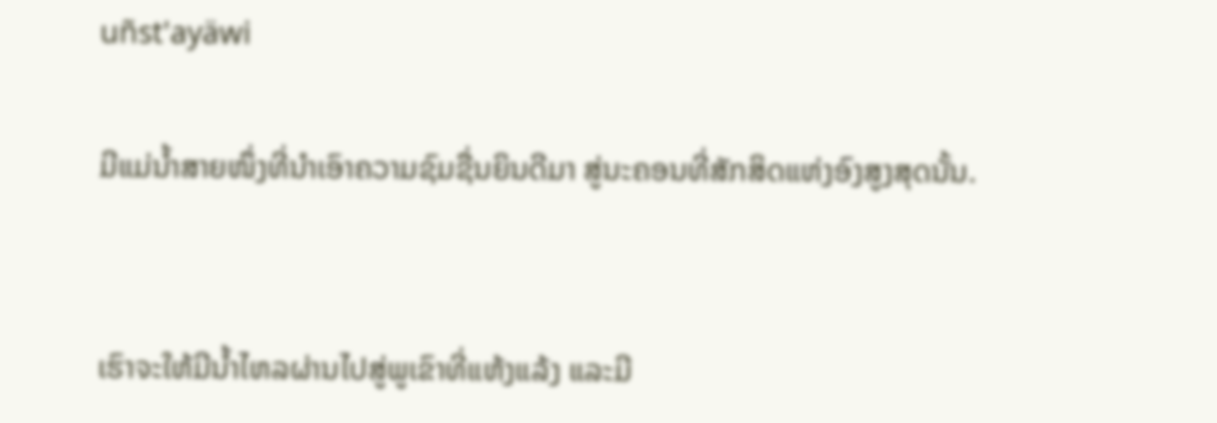uñst'ayäwi

ມີແມ່ນໍ້າສາຍໜຶ່ງທີ່ນຳເອົາຄວາມຊົມຊື່ນຍິນດີມາ ສູ່ນະຄອນທີ່ສັກສິດແຫ່ງອົງສູງສຸດນັ້ນ.


ເຮົາຈະໃຫ້ມີນໍ້າໄຫລຜ່ານໄປສູ່ພູເຂົາທີ່ແຫ້ງແລ້ງ ແລະມີ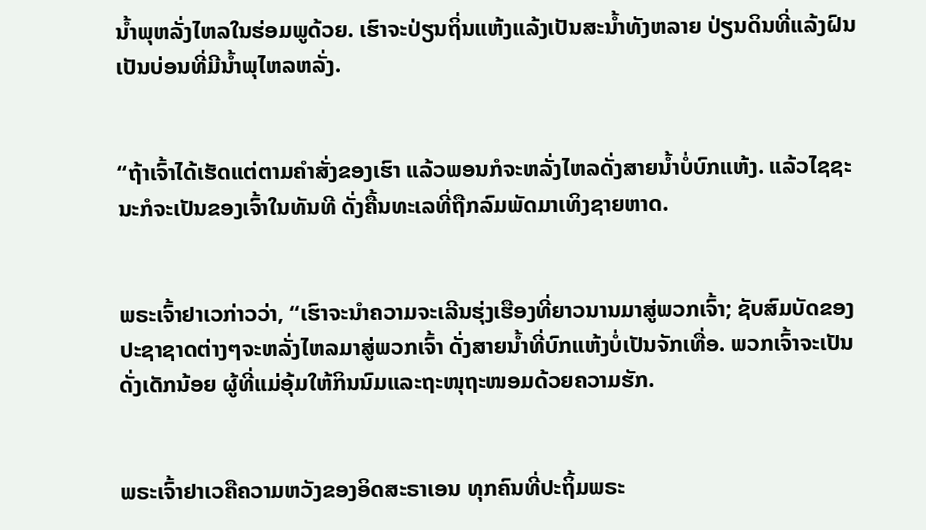ນໍ້າພຸຫລັ່ງໄຫລໃນຮ່ອມພູດ້ວຍ. ເຮົາຈະປ່ຽນຖິ່ນແຫ້ງແລ້ງເປັນສະນໍ້າທັງຫລາຍ ປ່ຽນດິນທີ່ແລ້ງຝົນເປັນບ່ອນທີ່ມີນໍ້າພຸໄຫລຫລັ່ງ.


“ຖ້າເຈົ້າໄດ້ເຮັດແຕ່ຕາມຄຳສັ່ງຂອງເຮົາ ແລ້ວພອນກໍຈະຫລັ່ງໄຫລດັ່ງສາຍນໍ້າບໍ່ບົກແຫ້ງ. ແລ້ວໄຊຊະນະກໍຈະເປັນຂອງເຈົ້າໃນທັນທີ ດັ່ງຄື້ນທະເລທີ່ຖືກລົມພັດມາເທິງຊາຍຫາດ.


ພຣະເຈົ້າຢາເວກ່າວວ່າ, “ເຮົາຈະນຳຄວາມຈະເລີນຮຸ່ງເຮືອງທີ່ຍາວນານມາສູ່ພວກເຈົ້າ; ຊັບສົມບັດຂອງປະຊາຊາດຕ່າງໆຈະຫລັ່ງໄຫລມາສູ່ພວກເຈົ້າ ດັ່ງສາຍນໍ້າທີ່ບົກແຫ້ງບໍ່ເປັນຈັກເທື່ອ. ພວກເຈົ້າຈະເປັນດັ່ງເດັກນ້ອຍ ຜູ້ທີ່ແມ່ອຸ້ມໃຫ້ກິນນົມແລະຖະໜຸຖະໜອມດ້ວຍຄວາມຮັກ.


ພຣະເຈົ້າຢາເວຄືຄວາມຫວັງຂອງອິດສະຣາເອນ ທຸກຄົນທີ່ປະຖິ້ມພຣະ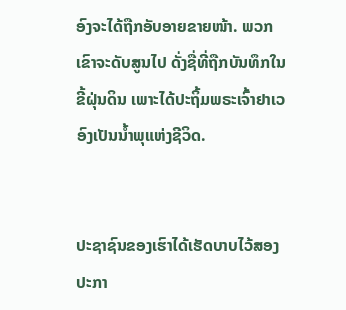ອົງຈະໄດ້ຖືກອັບອາຍຂາຍໜ້າ. ພວກເຂົາຈະດັບສູນໄປ ດັ່ງຊື່ທີ່ຖືກບັນທຶກໃນຂີ້ຝຸ່ນດິນ ເພາະໄດ້ປະຖິ້ມພຣະເຈົ້າຢາເວອົງເປັນນໍ້າພຸແຫ່ງຊີວິດ.


ປະຊາຊົນຂອງເຮົາໄດ້ເຮັດບາບໄວ້ສອງປະກາ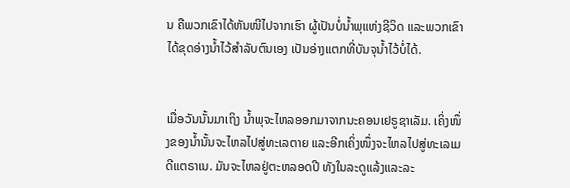ນ ຄືພວກເຂົາໄດ້ຫັນໜີໄປຈາກເຮົາ ຜູ້ເປັນບໍ່ນໍ້າພຸແຫ່ງຊີວິດ ແລະພວກເຂົາໄດ້ຂຸດອ່າງນໍ້າໄວ້ສຳລັບຕົນເອງ ເປັນອ່າງແຕກທີ່ບັນຈຸນໍ້າໄວ້ບໍ່ໄດ້.


ເມື່ອວັນນັ້ນມາເຖິງ ນໍ້າພຸຈະໄຫລອອກມາຈາກນະຄອນເຢຣູຊາເລັມ. ເຄິ່ງໜຶ່ງຂອງນໍ້ານັ້ນຈະໄຫລໄປສູ່ທະເລຕາຍ ແລະອີກເຄິ່ງໜຶ່ງຈະໄຫລໄປສູ່ທະເລເມດີແຕຣາເນ. ມັນຈະໄຫລຢູ່ຕະຫລອດປີ ທັງໃນລະດູແລ້ງແລະລະ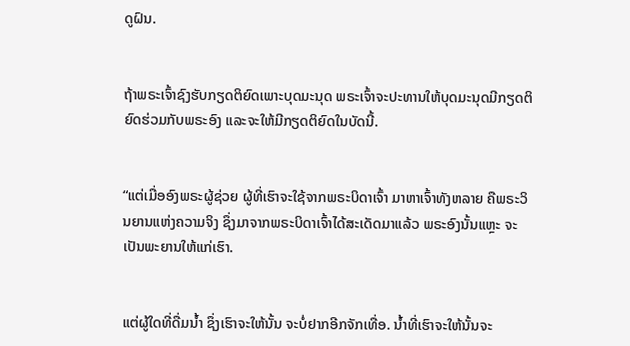ດູຝົນ.


ຖ້າພຣະເຈົ້າຊົງຮັບກຽດຕິຍົດເພາະບຸດມະນຸດ ພຣະເຈົ້າຈະປະທານໃຫ້ບຸດມະນຸດມີກຽດຕິຍົດຮ່ວມກັບພຣະອົງ ແລະຈະໃຫ້ມີກຽດຕິຍົດໃນບັດນີ້.


“ແຕ່ເມື່ອອົງພຣະຜູ້ຊ່ວຍ ຜູ້ທີ່ເຮົາຈະໃຊ້ຈາກພຣະບິດາເຈົ້າ ມາຫາເຈົ້າທັງຫລາຍ ຄືພຣະວິນຍານແຫ່ງຄວາມຈິງ ຊຶ່ງມາຈາກພຣະບິດາເຈົ້າໄດ້ສະເດັດມາແລ້ວ ພຣະອົງນັ້ນແຫຼະ ຈະເປັນພະຍານໃຫ້ແກ່ເຮົາ.


ແຕ່ຜູ້ໃດທີ່ດື່ມນໍ້າ ຊຶ່ງເຮົາຈະໃຫ້ນັ້ນ ຈະບໍ່ຢາກອີກຈັກເທື່ອ. ນໍ້າທີ່ເຮົາຈະໃຫ້ນັ້ນຈະ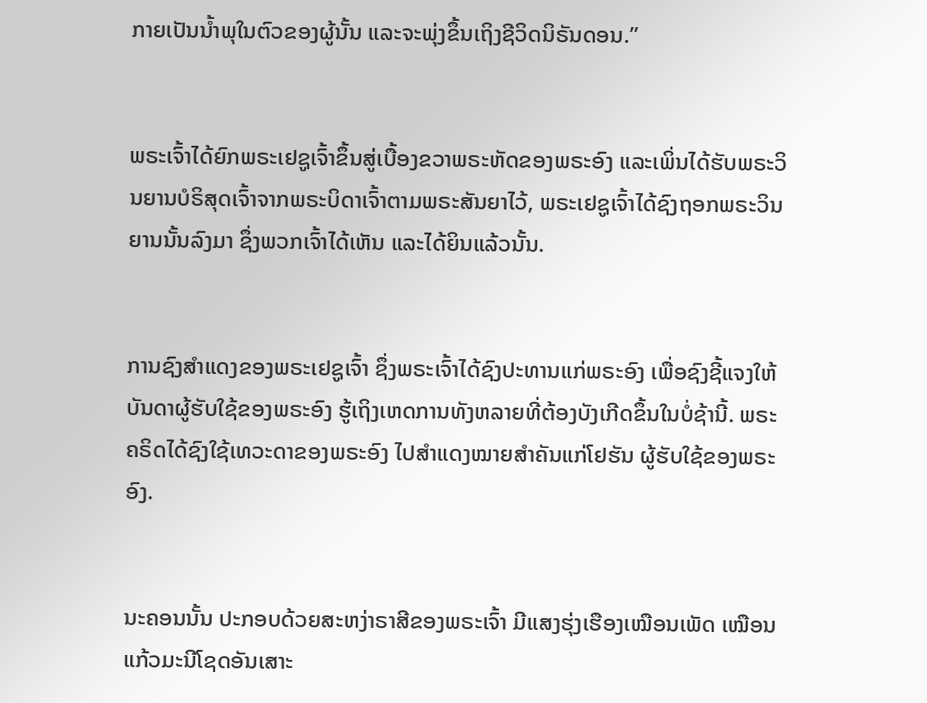ກາຍເປັນນໍ້າພຸໃນຕົວຂອງຜູ້ນັ້ນ ແລະຈະພຸ່ງຂຶ້ນເຖິງຊີວິດນິຣັນດອນ.”


ພຣະເຈົ້າໄດ້ຍົກພຣະເຢຊູເຈົ້າຂຶ້ນສູ່ເບື້ອງຂວາພຣະຫັດຂອງພຣະອົງ ແລະເພິ່ນໄດ້ຮັບພຣະວິນຍານບໍຣິສຸດເຈົ້າຈາກພຣະບິດາເຈົ້າຕາມພຣະສັນຍາໄວ້, ພຣະເຢຊູເຈົ້າໄດ້ຊົງຖອກພຣະວິນຍານນັ້ນລົງມາ ຊຶ່ງພວກເຈົ້າໄດ້ເຫັນ ແລະໄດ້ຍິນແລ້ວນັ້ນ.


ການຊົງສຳແດງຂອງພຣະເຢຊູເຈົ້າ ຊຶ່ງພຣະເຈົ້າໄດ້ຊົງປະທານແກ່ພຣະອົງ ເພື່ອຊົງຊີ້ແຈງໃຫ້ບັນດາຜູ້ຮັບໃຊ້ຂອງພຣະອົງ ຮູ້ເຖິງເຫດການທັງຫລາຍທີ່ຕ້ອງບັງເກີດຂຶ້ນໃນບໍ່ຊ້ານີ້. ພຣະຄຣິດໄດ້ຊົງໃຊ້ເທວະດາຂອງພຣະອົງ ໄປສຳແດງໝາຍສຳຄັນແກ່ໂຢຮັນ ຜູ້ຮັບໃຊ້ຂອງພຣະອົງ.


ນະຄອນນັ້ນ ປະກອບດ້ວຍສະຫງ່າຣາສີຂອງພຣະເຈົ້າ ມີແສງຮຸ່ງເຮືອງເໝືອນເພັດ ເໝືອນແກ້ວມະນີໂຊດອັນເສາະ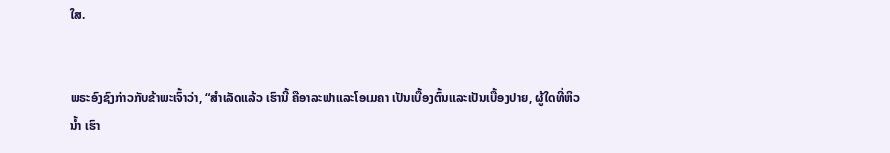ໃສ.


ພຣະອົງຊົງກ່າວກັບຂ້າພະເຈົ້າວ່າ, “ສຳເລັດແລ້ວ ເຮົານີ້ ຄືອາລະຟາແລະໂອເມຄາ ເປັນເບື້ອງຕົ້ນແລະເປັນເບື້ອງປາຍ, ຜູ້ໃດທີ່ຫິວນໍ້າ ເຮົາ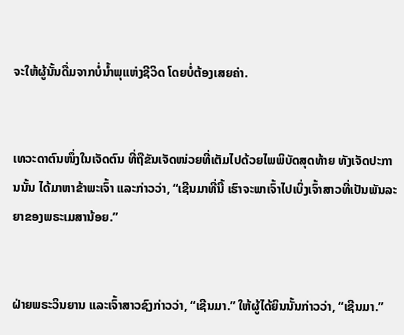ຈະໃຫ້ຜູ້ນັ້ນດື່ມຈາກບໍ່ນໍ້າພຸແຫ່ງຊີວິດ ໂດຍບໍ່ຕ້ອງເສຍຄ່າ.


ເທວະດາຕົນໜຶ່ງໃນເຈັດຕົນ ທີ່ຖືຂັນເຈັດໜ່ວຍທີ່ເຕັມໄປດ້ວຍໄພພິບັດສຸດທ້າຍ ທັງເຈັດປະການນັ້ນ ໄດ້ມາຫາຂ້າພະເຈົ້າ ແລະກ່າວວ່າ, “ເຊີນມາທີ່ນີ້ ເຮົາຈະພາເຈົ້າໄປເບິ່ງເຈົ້າສາວທີ່ເປັນພັນລະຍາຂອງພຣະເມສານ້ອຍ.”


ຝ່າຍພຣະວິນຍານ ແລະເຈົ້າສາວຊົງກ່າວວ່າ, “ເຊີນມາ.” ໃຫ້ຜູ້ໄດ້ຍິນນັ້ນກ່າວວ່າ, “ເຊີນມາ.”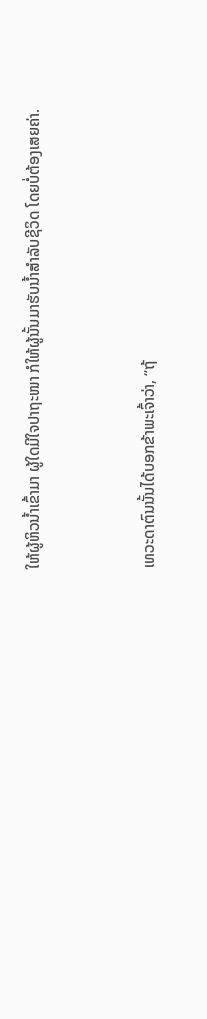ໃຫ້ຜູ້ຫິວນໍ້າເຂົ້າມາ ຜູ້ໃດມີໃຈປາຖະໜາ ກໍໃຫ້ຜູ້ນັ້ນມາຮັບນໍ້າສຳລັບຊີວິດ ໂດຍບໍ່ຕ້ອງເສຍຄ່າ.


ເທວະດາຕົນນັ້ນໄດ້ບອກຂ້າພະເຈົ້າວ່າ, “ຖ້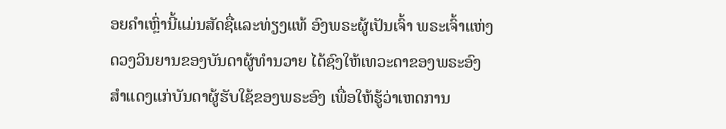ອຍຄຳເຫຼົ່ານີ້ແມ່ນສັດຊື່ແລະທ່ຽງແທ້ ອົງພຣະຜູ້ເປັນເຈົ້າ ພຣະເຈົ້າແຫ່ງດວງວິນຍານຂອງບັນດາຜູ້ທຳນວາຍ ໄດ້ຊົງໃຫ້ເທວະດາຂອງພຣະອົງ ສຳແດງແກ່ບັນດາຜູ້ຮັບໃຊ້ຂອງພຣະອົງ ເພື່ອໃຫ້ຮູ້ວ່າເຫດການ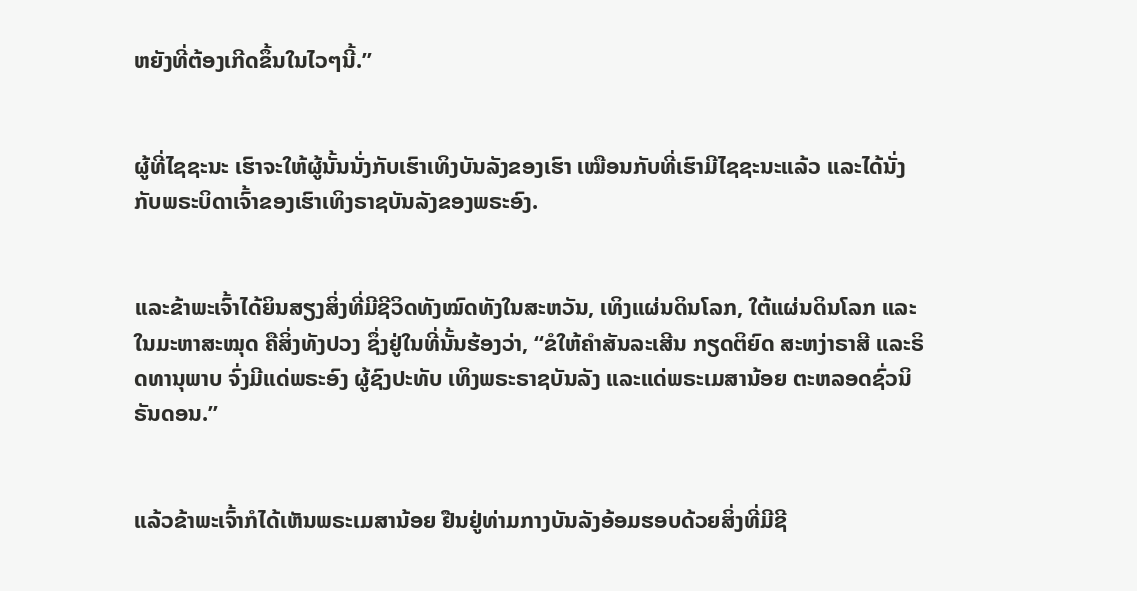ຫຍັງທີ່ຕ້ອງເກີດຂຶ້ນໃນໄວໆນີ້.”


ຜູ້ທີ່ໄຊຊະນະ ເຮົາຈະໃຫ້ຜູ້ນັ້ນນັ່ງກັບເຮົາເທິງບັນລັງຂອງເຮົາ ເໝືອນກັບທີ່ເຮົາມີໄຊຊະນະແລ້ວ ແລະໄດ້ນັ່ງກັບພຣະບິດາເຈົ້າຂອງເຮົາເທິງຣາຊບັນລັງຂອງພຣະອົງ.


ແລະຂ້າພະເຈົ້າໄດ້ຍິນສຽງສິ່ງທີ່ມີຊີວິດທັງໝົດທັງໃນສະຫວັນ, ເທິງແຜ່ນດິນໂລກ, ໃຕ້ແຜ່ນດິນໂລກ ແລະໃນມະຫາສະໝຸດ ຄືສິ່ງທັງປວງ ຊຶ່ງຢູ່ໃນທີ່ນັ້ນຮ້ອງວ່າ, “ຂໍໃຫ້ຄຳສັນລະເສີນ ກຽດຕິຍົດ ສະຫງ່າຣາສີ ແລະຣິດທານຸພາບ ຈົ່ງມີແດ່ພຣະອົງ ຜູ້ຊົງປະທັບ ເທິງພຣະຣາຊບັນລັງ ແລະແດ່ພຣະເມສານ້ອຍ ຕະຫລອດຊົ່ວນິຣັນດອນ.”


ແລ້ວຂ້າພະເຈົ້າກໍໄດ້ເຫັນພຣະເມສານ້ອຍ ຢືນຢູ່ທ່າມກາງບັນລັງອ້ອມຮອບດ້ວຍສິ່ງທີ່ມີຊີ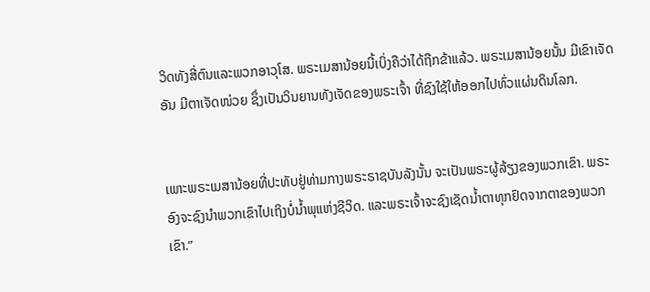ວິດທັງສີ່ຕົນແລະພວກອາວຸໂສ. ພຣະເມສານ້ອຍນີ້ເບິ່ງຄືວ່າໄດ້ຖືກຂ້າແລ້ວ. ພຣະເມສານ້ອຍນັ້ນ ມີເຂົາເຈັດອັນ ມີຕາເຈັດໜ່ວຍ ຊຶ່ງເປັນວິນຍານທັງເຈັດຂອງພຣະເຈົ້າ ທີ່ຊົງໃຊ້ໃຫ້ອອກໄປທົ່ວແຜ່ນດິນໂລກ.


ເພາະພຣະເມສານ້ອຍທີ່ປະທັບຢູ່ທ່າມກາງພຣະຣາຊບັນລັງນັ້ນ ຈະເປັນພຣະຜູ້ລ້ຽງຂອງພວກເຂົາ. ພຣະອົງຈະຊົງນຳພວກເຂົາໄປເຖິງບໍ່ນໍ້າພຸແຫ່ງຊີວິດ. ແລະພຣະເຈົ້າຈະຊົງເຊັດນໍ້າຕາທຸກຢົດຈາກຕາຂອງພວກເຂົາ.”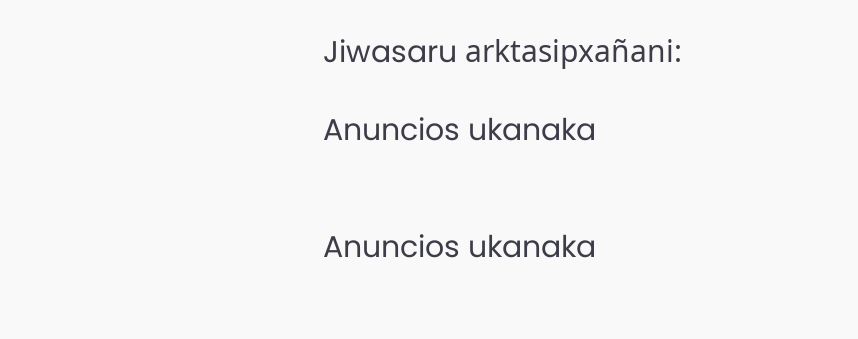Jiwasaru arktasipxañani:

Anuncios ukanaka


Anuncios ukanaka